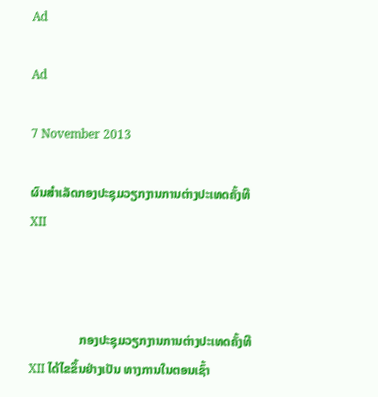Ad

Ad

7 November 2013

ຜົນສຳເລັດກອງປະຊຸມວຽກງານການຕ່າງປະເທດຄັ້ງທີ XII



                ກອງປະຊຸມວຽກງານການຕ່າງປະເທດຄັ້ງທີ XII ໄດ້ໄຂຂຶ້ນຢ່າງເປັນ ທາງການໃນຕອນເຊົ້າ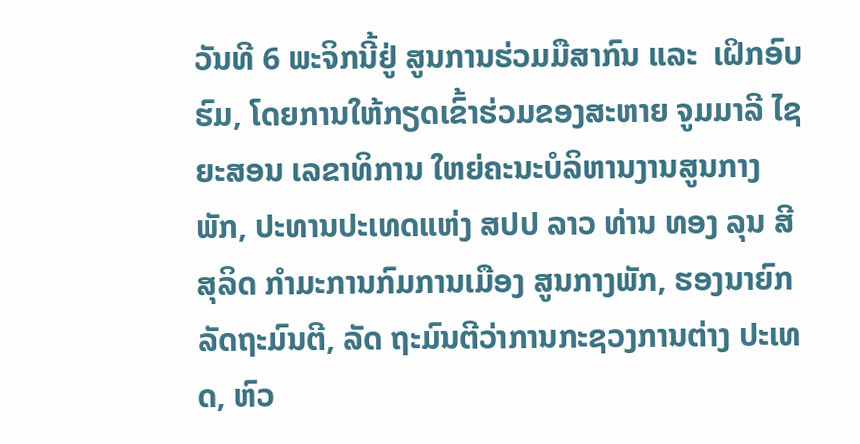ວັນທີ 6 ພະຈິກນີ້ຢູ່ ສູນການຮ່ວມມືສາກົນ ແລະ  ເຝິກອົບ ຮົມ, ໂດຍການໃຫ້ກຽດເຂົ້າຮ່ວມຂອງສະຫາຍ ຈູມມາລີ ໄຊ ຍະສອນ ເລຂາທິການ ໃຫຍ່ຄະນະບໍລິຫານງານສູນກາງພັກ, ປະທານປະເທດແຫ່ງ ສປປ ລາວ ທ່ານ ທອງ ລຸນ ສີສຸລິດ ກຳມະການກົມການເມືອງ ສູນກາງພັກ, ຮອງນາຍົກລັດຖະມົນຕີ, ລັດ ຖະມົນຕີວ່າການກະຊວງການຕ່າງ ປະເທດ, ຫົວ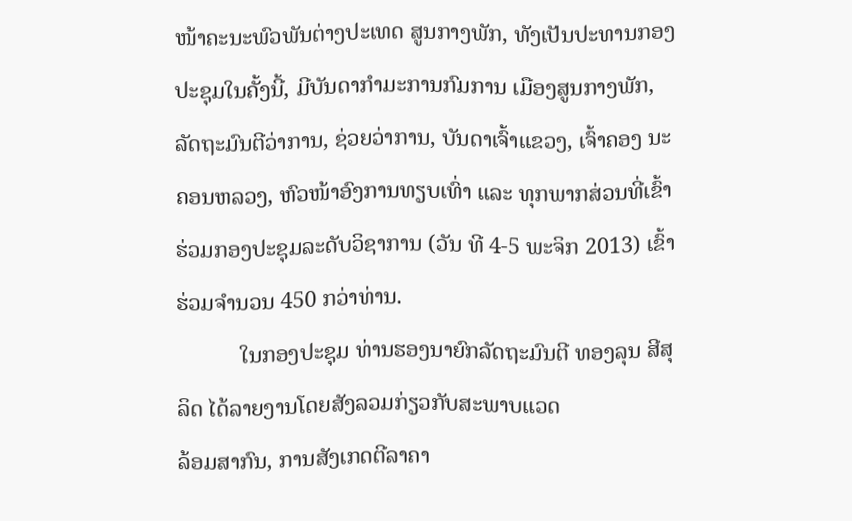ໜ້າຄະນະພົວພັນຕ່າງປະເທດ ສູນກາງພັກ, ທັງເປັນປະທານກອງປະຊຸມໃນຄັ້ງນີ້, ມີບັນດາກຳມະການກົມການ ເມືອງສູນກາງພັກ, ລັດຖະມົນຕີວ່າການ, ຊ່ວຍວ່າການ, ບັນດາເຈົ້າແຂວງ, ເຈົ້າຄອງ ນະຄອນຫລວງ, ຫົວໜ້າອົງການທຽບເທົ່າ ແລະ ທຸກພາກສ່ວນທີ່ເຂົ້າຮ່ວມກອງປະຊຸມລະດັບວິຊາການ (ວັນ ທີ 4-5 ພະຈິກ 2013) ເຂົ້າຮ່ວມຈໍານວນ 450 ກວ່າທ່ານ.
           ໃນກອງປະຊຸມ ທ່ານຮອງນາຍົກລັດຖະມົນຕີ ທອງລຸນ ສີສຸລິດ ໄດ້ລາຍງານໂດຍສັງລວມກ່ຽວກັບສະພາບແວດ
ລ້ອມສາກົນ, ການສັງເກດຕີລາຄາ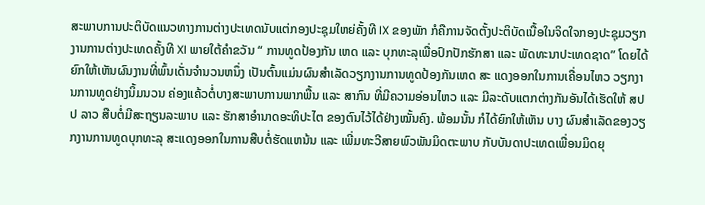ສະພາບການປະຕິບັດແນວທາງການຕ່າງປະເທດນັບແຕ່ກອງປະຊຸມໃຫຍ່ຄັ້ງທີ IX ຂອງພັກ ກໍຄືການຈັດຕັ້ງປະຕິບັດເນື້ອໃນຈິດໃຈກອງປະຊຸມວຽກງານການຕ່າງປະເທດຄັ້ງທີ XI ພາຍໃຕ້ຄຳຂວັນ “ ການທູດປ້ອງກັນ ເຫດ ແລະ ບຸກທະລຸເພື່ອປົກປັກຮັກສາ ແລະ ພັດທະນາປະເທດຊາດ” ໂດຍໄດ້ຍົກໃຫ້ເຫັນຜົນງານທີ່ພົ້ນເດັ່ນຈຳນວນຫນຶ່ງ ເປັນຕົ້ນແມ່ນຜົນສຳເລັດວຽກງານການທູດປ້ອງກັນເຫດ ສະ ແດງອອກໃນການເຄື່ອນໄຫວ ວຽກງານການທູດຢ່າງນິ້ມນວນ ຄ່ອງແຄ້ວຕໍ່ບາງສະພາບການພາກພື້ນ ແລະ ສາກົນ ທີ່ມີຄວາມອ່ອນໄຫວ ແລະ ມີລະດັບແຕກຕ່າງກັນອັນໄດ້ເຮັດໃຫ້ ສປປ ລາວ ສືບຕໍ່ມີສະຖຽນລະພາບ ແລະ ຮັກສາອຳນາດອະທິປະໄຕ ຂອງຕົນໄວ້ໄດ້ຢ່າງໝັ້ນຄົງ. ພ້ອມນັ້ນ ກໍໄດ້ຍົກໃຫ້ເຫັນ ບາງ ຜົນສຳເລັດຂອງວຽກງານການທູດບຸກທະລຸ ສະແດງອອກໃນການສືບຕໍ່ຮັດແຫນ້ນ ແລະ ເພີ່ມທະວີສາຍພົວພັນມິດຕະພາບ ກັບບັນດາປະເທດເພື່ອນມິດຍຸ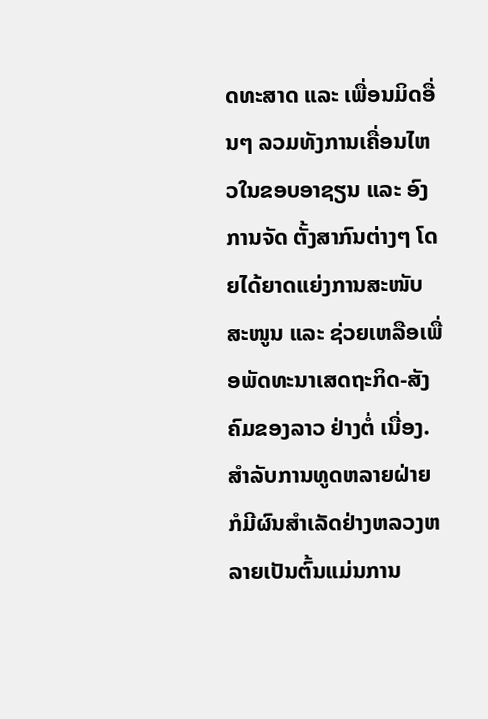ດທະສາດ ແລະ ເພື່ອນມິດອື່ນໆ ລວມທັງການເຄື່ອນໄຫວໃນຂອບອາຊຽນ ແລະ ອົງການຈັດ ຕັ້ງສາກົນຕ່າງໆ ໂດຍໄດ້ຍາດແຍ່ງການສະໜັບສະໜູນ ແລະ ຊ່ວຍເຫລືອເພື່ອພັດທະນາເສດຖະກິດ-ສັງຄົມຂອງລາວ ຢ່າງຕໍ່ ເນື່ອງ. ສຳລັບການທູດຫລາຍຝ່າຍກໍມີຜົນສຳເລັດຢ່າງຫລວງຫລາຍເປັນຕົ້ນແມ່ນການ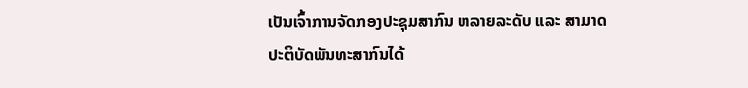ເປັນເຈົ້າການຈັດກອງປະຊຸມສາກົນ ຫລາຍລະດັບ ແລະ ສາມາດປະຕິບັດພັນທະສາກົນໄດ້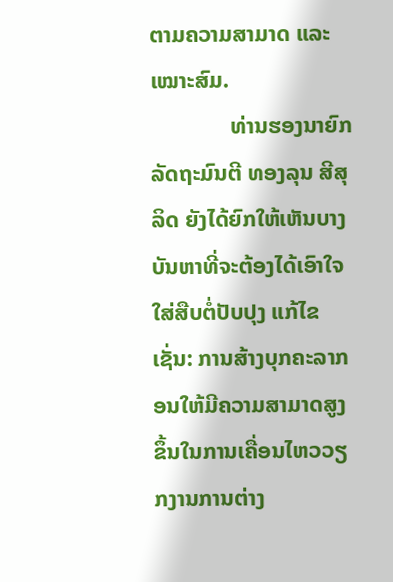ຕາມຄວາມສາມາດ ແລະ ເໝາະສົມ.
              ທ່ານຮອງນາຍົກລັດຖະມົນຕີ ທອງລຸນ ສີສຸລິດ ຍັງໄດ້ຍົກໃຫ້ເຫັນບາງບັນຫາທີ່ຈະຕ້ອງໄດ້ເອົາໃຈໃສ່ສືບຕໍ່ປັບປຸງ ແກ້ໄຂ ເຊັ່ນ: ການສ້າງບຸກຄະລາກອນໃຫ້ມີຄວາມສາມາດສູງຂຶ້ນໃນການເຄື່ອນໄຫວວຽກງານການຕ່າງ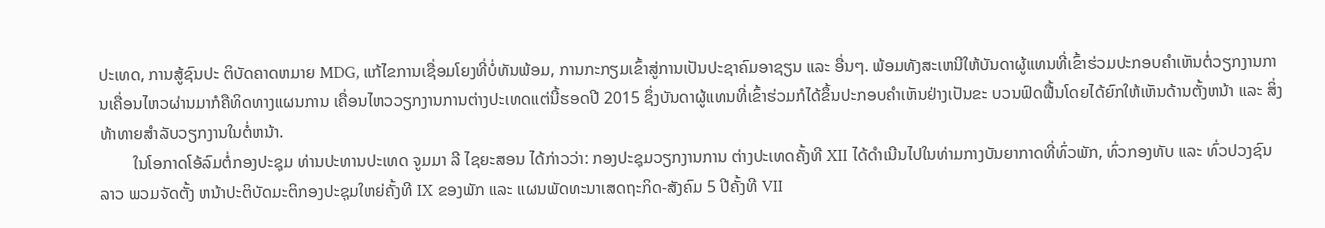ປະເທດ, ການສູ້ຊົນປະ ຕິບັດຄາດຫມາຍ MDG, ແກ້ໄຂການເຊື່ອມໂຍງທີ່ບໍ່ທັນພ້ອມ, ການກະກຽມເຂົ້າສູ່ການເປັນປະຊາຄົມອາຊຽນ ແລະ ອື່ນໆ. ພ້ອມທັງສະເຫນີໃຫ້ບັນດາຜູ້ແທນທີ່ເຂົ້າຮ່ວມປະກອບຄຳເຫັນຕໍ່ວຽກງານການເຄື່ອນໄຫວຜ່ານມາກໍຄືທິດທາງແຜນການ ເຄື່ອນໄຫວວຽກງານການຕ່າງປະເທດແຕ່ນີ້ຮອດປີ 2015 ຊຶ່ງບັນດາຜູ້ແທນທີ່ເຂົ້າຮ່ວມກໍໄດ້ຂຶ້ນປະກອບຄຳເຫັນຢ່າງເປັນຂະ ບວນຟົດຟື້ນໂດຍໄດ້ຍົກໃຫ້ເຫັນດ້ານຕັ້ງຫນ້າ ແລະ ສິ່ງທ້າທາຍສຳລັບວຽກງານໃນຕໍ່ຫນ້າ.
        ໃນໂອກາດໂອ້ລົມຕໍ່ກອງປະຊຸມ ທ່ານປະທານປະເທດ ຈູມມາ ລີ ໄຊຍະສອນ ໄດ້ກ່າວວ່າ: ກອງປະຊຸມວຽກງານການ ຕ່າງປະເທດຄັ້ງທີ XII ໄດ້ດຳເນີນໄປໃນທ່າມກາງບັນຍາກາດທີ່ທົ່ວພັກ, ທົ່ວກອງທັບ ແລະ ທົ່ວປວງຊົນລາວ ພວມຈັດຕັ້ງ ຫນ້າປະຕິບັດມະຕິກອງປະຊຸມໃຫຍ່ຄັ້ງທີ IX ຂອງພັກ ແລະ ແຜນພັດທະນາເສດຖະກິດ-ສັງຄົມ 5 ປີຄັ້ງທີ VII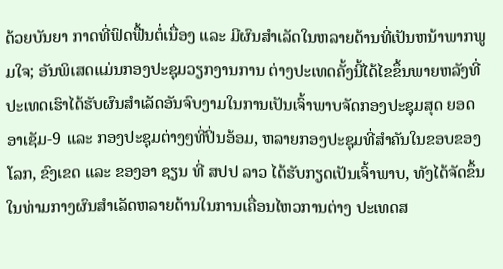ດ້ວຍບັນຍາ ກາດທີ່ຟົດຟື້ນຕໍ່ເນື່ອງ ແລະ ມີຜົນສຳເລັດໃນຫລາຍດ້ານທີ່ເປັນຫນ້າພາກພູມໃຈ; ອັນພິເສດແມ່ນກອງປະຊຸມວຽກງານການ ຕ່າງປະເທດຄັ້ງນີ້ໄດ້ໄຂຂຶ້ນພາຍຫລັງທີ່ປະເທດເຮົາໄດ້ຮັບຜົນສຳເລັດອັນຈົບງາມໃນການເປັນເຈົ້າພາບຈັດກອງປະຊຸມສຸດ ຍອດອາເຊັມ-9 ແລະ ກອງປະຊຸມຕ່າງໆທີ່ປິ່ນອ້ອມ, ຫລາຍກອງປະຊຸມທີ່ສໍາຄັນໃນຂອບຂອງໂລກ, ຂົງເຂດ ແລະ ຂອງອາ ຊຽນ ທີ່ ສປປ ລາວ ໄດ້ຮັບກຽດເປັນເຈົ້າພາບ, ທັງໄດ້ຈັດຂຶ້ນໃນທ່າມກາງຜົນສຳເລັດຫລາຍດ້ານໃນການເຄື່ອນໄຫວການຕ່າງ ປະເທດສ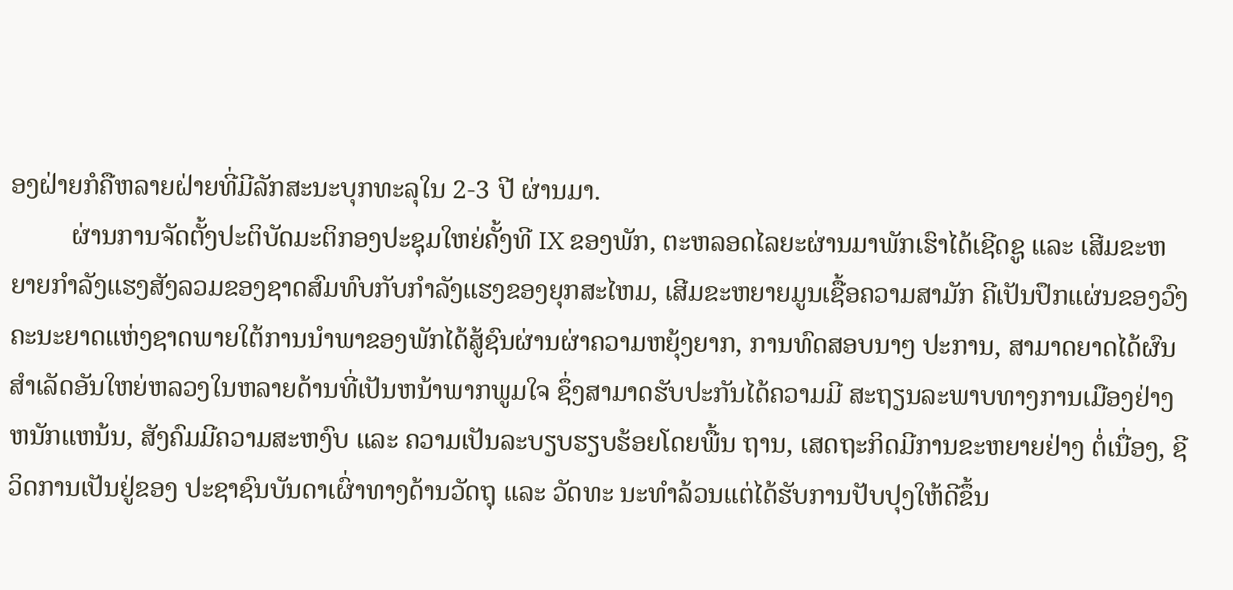ອງຝ່າຍກໍຄືຫລາຍຝ່າຍທີ່ມີລັກສະນະບຸກທະລຸໃນ 2-3 ປີ ຜ່ານມາ.
         ຜ່ານການຈັດຕັ້ງປະຕິບັດມະຕິກອງປະຊຸມໃຫຍ່ຄັ້ງທີ IX ຂອງພັກ, ຕະຫລອດໄລຍະຜ່ານມາພັກເຮົາໄດ້ເຊີດຊູ ແລະ ເສີມຂະຫຍາຍກຳລັງແຮງສັງລວມຂອງຊາດສົມທົບກັບກຳລັງແຮງຂອງຍຸກສະໄຫມ, ເສີມຂະຫຍາຍມູນເຊື້ອຄວາມສາມັກ ຄີເປັນປຶກແຜ່ນຂອງວົງຄະນະຍາດແຫ່ງຊາດພາຍໃຕ້ການນຳພາຂອງພັກໄດ້ສູ້ຊົນຜ່ານຜ່າຄວາມຫຍຸ້ງຍາກ, ການທົດສອບນາໆ ປະການ, ສາມາດຍາດໄດ້ຜົນສຳເລັດອັນໃຫຍ່ຫລວງໃນຫລາຍດ້ານທີ່ເປັນຫນ້າພາກພູມໃຈ ຊຶ່ງສາມາດຮັບປະກັນໄດ້ຄວາມມີ ສະຖຽນລະພາບທາງການເມືອງຢ່າງຫນັກແຫນ້ນ, ສັງຄົມມີຄວາມສະຫງົບ ແລະ ຄວາມເປັນລະບຽບຮຽບຮ້ອຍໂດຍພື້ນ ຖານ, ເສດຖະກິດມີການຂະຫຍາຍຢ່າງ ຕໍ່ເນື່ອງ, ຊີວິດການເປັນຢູ່ຂອງ ປະຊາຊົນບັນດາເຜົ່າທາງດ້ານວັດຖຸ ແລະ ວັດທະ ນະທຳລ້ວນແຕ່ໄດ້ຮັບການປັບປຸງໃຫ້ດີຂຶ້ນ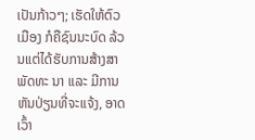ເປັນກ້າວໆ; ເຮັດໃຫ້ຕົວເມືອງ ກໍຄືຊົນນະບົດ ລ້ວນແຕ່ໄດ້ຮັບການສ້າງສາພັດທະ ນາ ແລະ ມີການຫັນປ່ຽນທີ່ຈະແຈ້ງ, ອາດເວົ້າ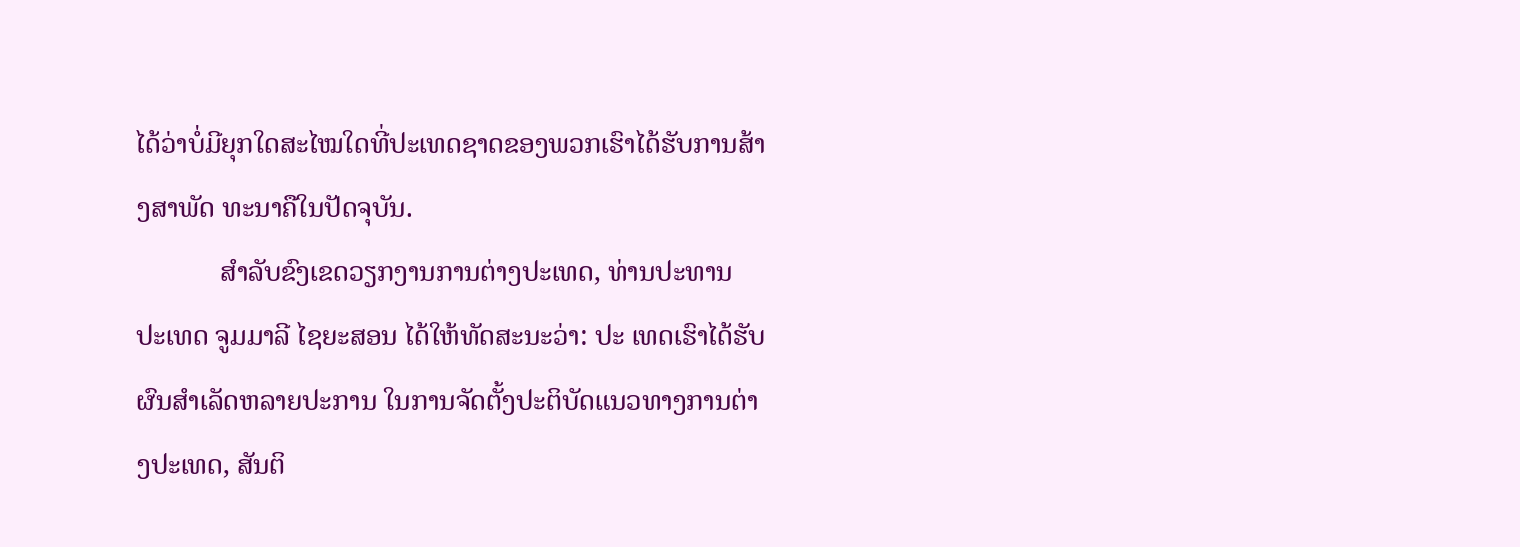ໄດ້ວ່າບໍ່ມີຍຸກໃດສະໄໝໃດທີ່ປະເທດຊາດຂອງພວກເຮົາໄດ້ຮັບການສ້າງສາພັດ ທະນາຄືໃນປັດຈຸບັນ.
            ສຳລັບຂົງເຂດວຽກງານການຕ່າງປະເທດ, ທ່ານປະທານ ປະເທດ ຈູມມາລີ ໄຊຍະສອນ ໄດ້ໃຫ້ທັດສະນະວ່າ: ປະ ເທດເຮົາໄດ້ຮັບຜົນສຳເລັດຫລາຍປະການ ໃນການຈັດຕັ້ງປະຕິບັດແນວທາງການຕ່າງປະເທດ, ສັນຕິ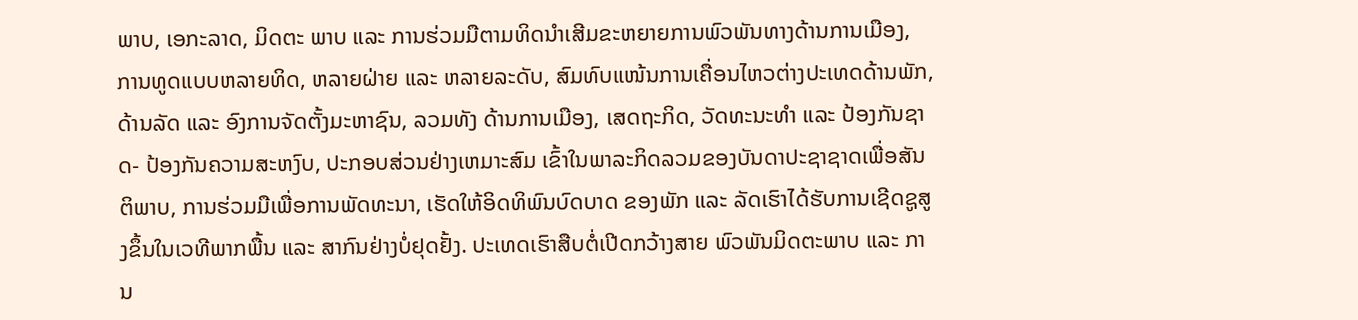ພາບ, ເອກະລາດ, ມິດຕະ ພາບ ແລະ ການຮ່ວມມືຕາມທິດນຳເສີມຂະຫຍາຍການພົວພັນທາງດ້ານການເມືອງ, ການທູດແບບຫລາຍທິດ, ຫລາຍຝ່າຍ ແລະ ຫລາຍລະດັບ, ສົມທົບແໜ້ນການເຄື່ອນໄຫວຕ່າງປະເທດດ້ານພັກ, ດ້ານລັດ ແລະ ອົງການຈັດຕັ້ງມະຫາຊົນ, ລວມທັງ ດ້ານການເມືອງ, ເສດຖະກິດ, ວັດທະນະທຳ ແລະ ປ້ອງກັນຊາດ- ປ້ອງກັນຄວາມສະຫງົບ, ປະກອບສ່ວນຢ່າງເຫມາະສົມ ເຂົ້າໃນພາລະກິດລວມຂອງບັນດາປະຊາຊາດເພື່ອສັນຕິພາບ, ການຮ່ວມມືເພື່ອການພັດທະນາ, ເຮັດໃຫ້ອິດທິພົນບົດບາດ ຂອງພັກ ແລະ ລັດເຮົາໄດ້ຮັບການເຊີດຊູສູງຂຶ້ນໃນເວທີພາກພື້ນ ແລະ ສາກົນຢ່າງບໍ່ຢຸດຢັ້ງ. ປະເທດເຮົາສືບຕໍ່ເປີດກວ້າງສາຍ ພົວພັນມິດຕະພາບ ແລະ ການ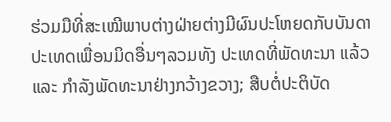ຮ່ວມມືທີ່ສະເໝີພາບຕ່າງຝ່າຍຕ່າງມີຜົນປະໂຫຍດກັບບັນດາປະເທດເພື່ອນມິດອື່ນໆລວມທັງ ປະເທດທີ່ພັດທະນາ ແລ້ວ ແລະ ກຳລັງພັດທະນາຢ່າງກວ້າງຂວາງ; ສືບຕໍ່ປະຕິບັດ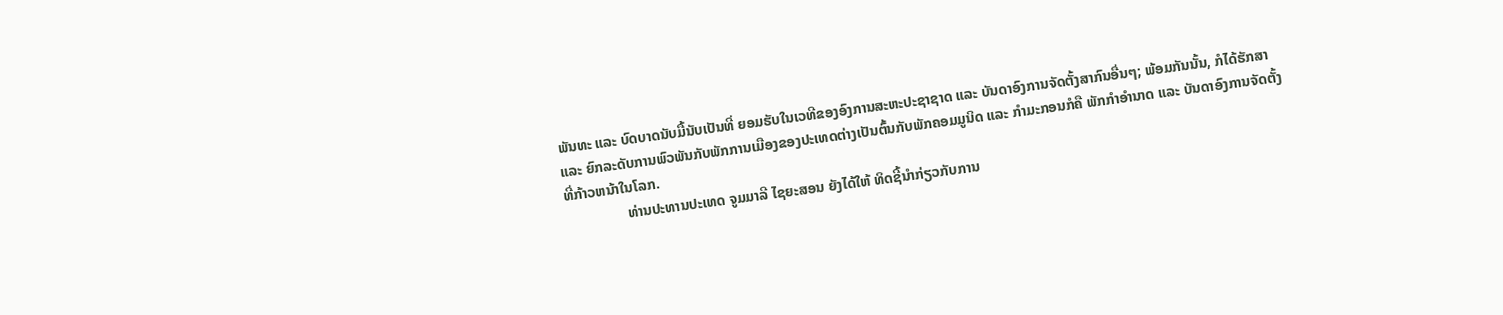ພັນທະ ແລະ ບົດບາດນັບມື້ນັບເປັນທີ່ ຍອມຮັບໃນເວທີຂອງອົງການສະຫະປະຊາຊາດ ແລະ ບັນດາອົງການຈັດຕັ້ງສາກົນອື່ນໆ; ພ້ອມກັນນັ້ນ, ກໍໄດ້ຮັກສາ ແລະ ຍົກລະດັບການພົວພັນກັບພັກການເມືອງຂອງປະເທດຕ່າງເປັນຕົ້ນກັບພັກຄອມມູນິດ ແລະ ກຳມະກອນກໍຄື ພັກກຳອຳນາດ ແລະ ບັນດາອົງການຈັດຕັ້ງທີ່ກ້າວຫນ້າໃນໂລກ.
                 ທ່ານປະທານປະເທດ ຈູມມາລີ ໄຊຍະສອນ ຍັງໄດ້ໃຫ້ ທິດຊີ້ນຳກ່ຽວກັບການ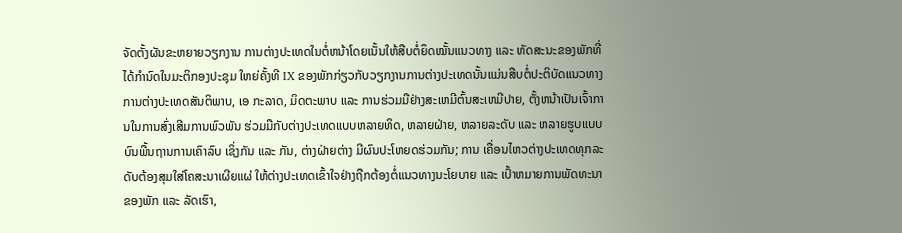ຈັດຕັ້ງຜັນຂະຫຍາຍວຽກງານ ການຕ່າງປະເທດໃນຕໍ່ຫນ້າໂດຍເນັ້ນໃຫ້ສືບຕໍ່ຍຶດໝັ້ນແນວທາງ ແລະ ທັດສະນະຂອງພັກທີ່ໄດ້ກຳນົດໃນມະຕິກອງປະຊຸມ ໃຫຍ່ຄັ້ງທີ IX ຂອງພັກກ່ຽວກັບວຽກງານການຕ່າງປະເທດນັ້ນແມ່ນສືບຕໍ່ປະຕິບັດແນວທາງການຕ່າງປະເທດສັນຕິພາບ, ເອ ກະລາດ, ມິດຕະພາບ ແລະ ການຮ່ວມມືຢ່າງສະເຫມີຕົ້ນສະເຫມີປາຍ, ຕັ້ງຫນ້າເປັນເຈົ້າການໃນການສົ່ງເສີມການພົວພັນ ຮ່ວມມືກັບຕ່າງປະເທດແບບຫລາຍທິດ, ຫລາຍຝ່າຍ, ຫລາຍລະດັບ ແລະ ຫລາຍຮູບແບບບົນພື້ນຖານການເຄົາລົບ ເຊິ່ງກັນ ແລະ ກັນ, ຕ່າງຝ່າຍຕ່າງ ມີຜົນປະໂຫຍດຮ່ວມກັນ; ການ ເຄື່ອນໄຫວຕ່າງປະເທດທຸກລະດັບຕ້ອງສຸມໃສ່ໂຄສະນາເຜີຍແຜ່ ໃຫ້ຕ່າງປະເທດເຂົ້າໃຈຢ່າງຖືກຕ້ອງຕໍ່ແນວທາງນະໂຍບາຍ ແລະ ເປົ້າຫມາຍການພັດທະນາຂອງພັກ ແລະ ລັດເຮົາ,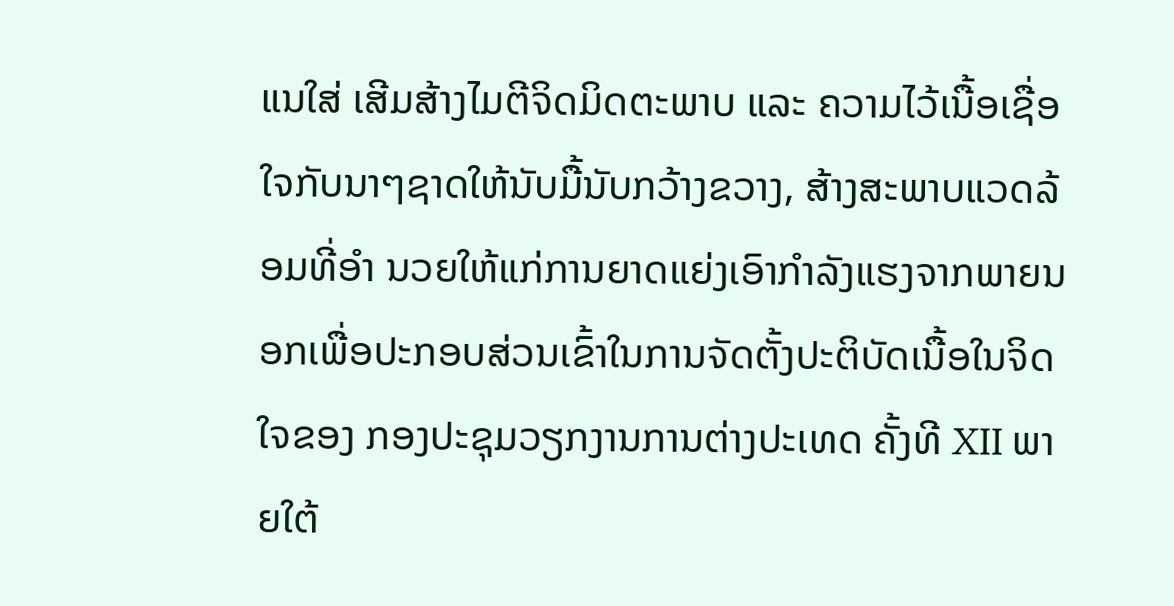ແນໃສ່ ເສີມສ້າງໄມຕີຈິດມິດຕະພາບ ແລະ ຄວາມໄວ້ເນື້ອເຊື່ອໃຈກັບນາໆຊາດໃຫ້ນັບມື້ນັບກວ້າງຂວາງ, ສ້າງສະພາບແວດລ້ອມທີ່ອຳ ນວຍໃຫ້ແກ່ການຍາດແຍ່ງເອົາກຳລັງແຮງຈາກພາຍນອກເພື່ອປະກອບສ່ວນເຂົ້າໃນການຈັດຕັ້ງປະຕິບັດເນື້ອໃນຈິດໃຈຂອງ ກອງປະຊຸມວຽກງານການຕ່າງປະເທດ ຄັ້ງທີ XII ພາຍໃຕ້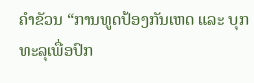ຄຳຂັວນ “ການທູດປ້ອງກັນເຫດ ແລະ ບຸກທະລຸເພື່ອປົກ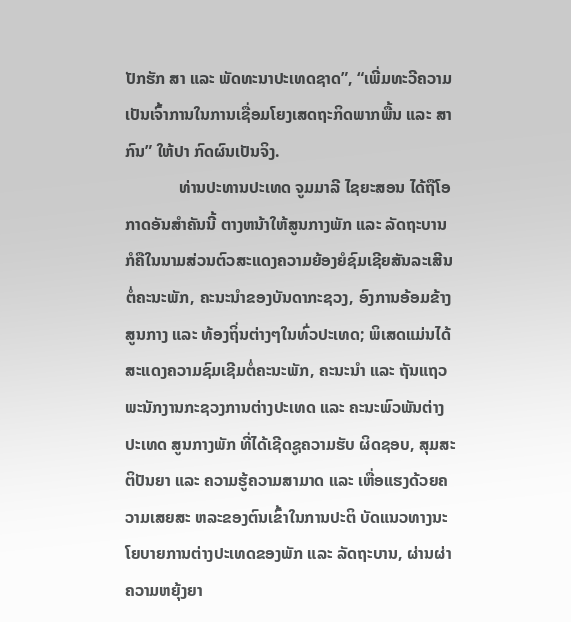ປັກຮັກ ສາ ແລະ ພັດທະນາປະເທດຊາດ”, “ເພີ່ມທະວີຄວາມເປັນເຈົ້າການໃນການເຊື່ອມໂຍງເສດຖະກິດພາກພື້ນ ແລະ ສາກົນ” ໃຫ້ປາ ກົດຜົນເປັນຈິງ.
             ທ່ານປະທານປະເທດ ຈູມມາລີ ໄຊຍະສອນ ໄດ້ຖືໂອກາດອັນສຳຄັນນີ້ ຕາງຫນ້າໃຫ້ສູນກາງພັກ ແລະ ລັດຖະບານ ກໍຄືໃນນາມສ່ວນຕົວສະແດງຄວາມຍ້ອງຍໍຊົມເຊີຍສັນລະເສີນຕໍ່ຄະນະພັກ, ຄະນະນຳຂອງບັນດາກະຊວງ, ອົງການອ້ອມຂ້າງ ສູນກາງ ແລະ ທ້ອງຖິ່ນຕ່າງໆໃນທົ່ວປະເທດ; ພິເສດແມ່ນໄດ້ສະແດງຄວາມຊົມເຊີມຕໍ່ຄະນະພັກ, ຄະນະນຳ ແລະ ຖັນແຖວ ພະນັກງານກະຊວງການຕ່າງປະເທດ ແລະ ຄະນະພົວພັນຕ່າງປະເທດ ສູນກາງພັກ ທີ່ໄດ້ເຊີດຊູຄວາມຮັບ ຜິດຊອບ, ສຸມສະ ຕິປັນຍາ ແລະ ຄວາມຮູ້ຄວາມສາມາດ ແລະ ເຫື່ອແຮງດ້ວຍຄວາມເສຍສະ ຫລະຂອງຕົນເຂົ້າໃນການປະຕິ ບັດແນວທາງນະ ໂຍບາຍການຕ່າງປະເທດຂອງພັກ ແລະ ລັດຖະບານ, ຜ່ານຜ່າຄວາມຫຍຸ້ງຍາ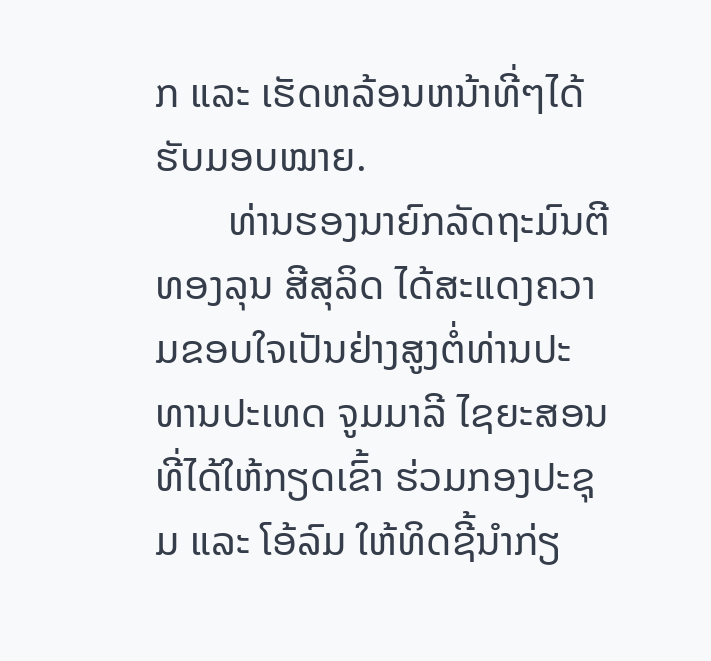ກ ແລະ ເຮັດຫລ້ອນຫນ້າທີ່ໆໄດ້ຮັບມອບໝາຍ.
       ທ່ານຮອງນາຍົກລັດຖະມົນຕີ ທອງລຸນ ສີສຸລິດ ໄດ້ສະແດງຄວາມຂອບໃຈເປັນຢ່າງສູງຕໍ່ທ່ານປະທານປະເທດ ຈູມມາລີ ໄຊຍະສອນ ທີ່ໄດ້ໃຫ້ກຽດເຂົ້າ ຮ່ວມກອງປະຊຸມ ແລະ ໂອ້ລົມ ໃຫ້ທິດຊີ້ນຳກ່ຽ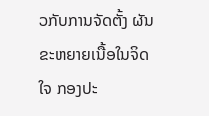ວກັບການຈັດຕັ້ງ ຜັນຂະຫຍາຍເນື້ອໃນຈິດໃຈ ກອງປະ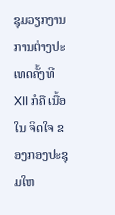ຊຸມວຽກງານການຕ່າງປະເທດຄັ້ງທີ XII ກໍຄື ເນື້ອໃນ ຈິດໃຈ ຂອງກອງປະຊຸມໃຫ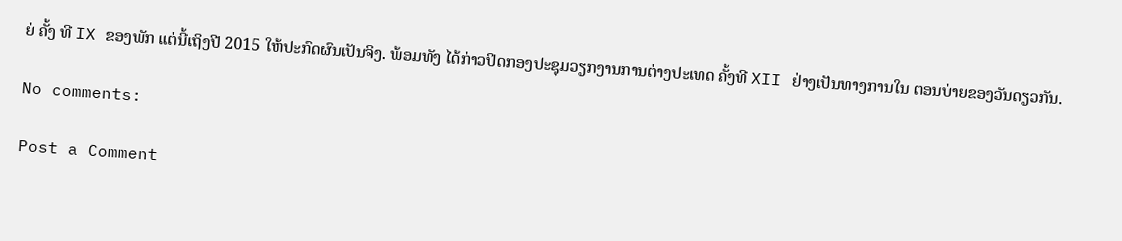ຍ່ ຄັ້ງ ທີ IX ຂອງພັກ ແຕ່ນີ້ເຖິງປີ 2015 ໃຫ້ປະກົດຜົນເປັນຈິງ. ພ້ອມທັງ ໄດ້ກ່າວປິດກອງປະຊຸມວຽກງານການຕ່າງປະເທດ ຄັ້ງທີ XII ຢ່າງເປັນທາງການໃນ ຕອນບ່າຍຂອງວັນດຽວກັນ.

No comments:

Post a Comment